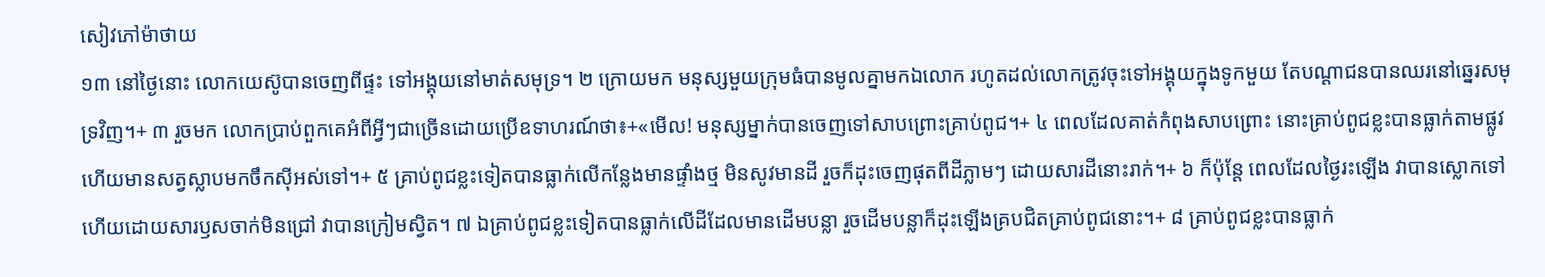សៀវភៅម៉ាថាយ
១៣ នៅថ្ងៃនោះ លោកយេស៊ូបានចេញពីផ្ទះ ទៅអង្គុយនៅមាត់សមុទ្រ។ ២ ក្រោយមក មនុស្សមួយក្រុមធំបានមូលគ្នាមកឯលោក រហូតដល់លោកត្រូវចុះទៅអង្គុយក្នុងទូកមួយ តែបណ្ដាជនបានឈរនៅឆ្នេរសមុទ្រវិញ។+ ៣ រួចមក លោកប្រាប់ពួកគេអំពីអ្វីៗជាច្រើនដោយប្រើឧទាហរណ៍ថា៖+«មើល! មនុស្សម្នាក់បានចេញទៅសាបព្រោះគ្រាប់ពូជ។+ ៤ ពេលដែលគាត់កំពុងសាបព្រោះ នោះគ្រាប់ពូជខ្លះបានធ្លាក់តាមផ្លូវ ហើយមានសត្វស្លាបមកចឹកស៊ីអស់ទៅ។+ ៥ គ្រាប់ពូជខ្លះទៀតបានធ្លាក់លើកន្លែងមានផ្ទាំងថ្ម មិនសូវមានដី រួចក៏ដុះចេញផុតពីដីភ្លាមៗ ដោយសារដីនោះរាក់។+ ៦ ក៏ប៉ុន្តែ ពេលដែលថ្ងៃរះឡើង វាបានស្លោកទៅ ហើយដោយសារឫសចាក់មិនជ្រៅ វាបានក្រៀមស្វិត។ ៧ ឯគ្រាប់ពូជខ្លះទៀតបានធ្លាក់លើដីដែលមានដើមបន្លា រួចដើមបន្លាក៏ដុះឡើងគ្របជិតគ្រាប់ពូជនោះ។+ ៨ គ្រាប់ពូជខ្លះបានធ្លាក់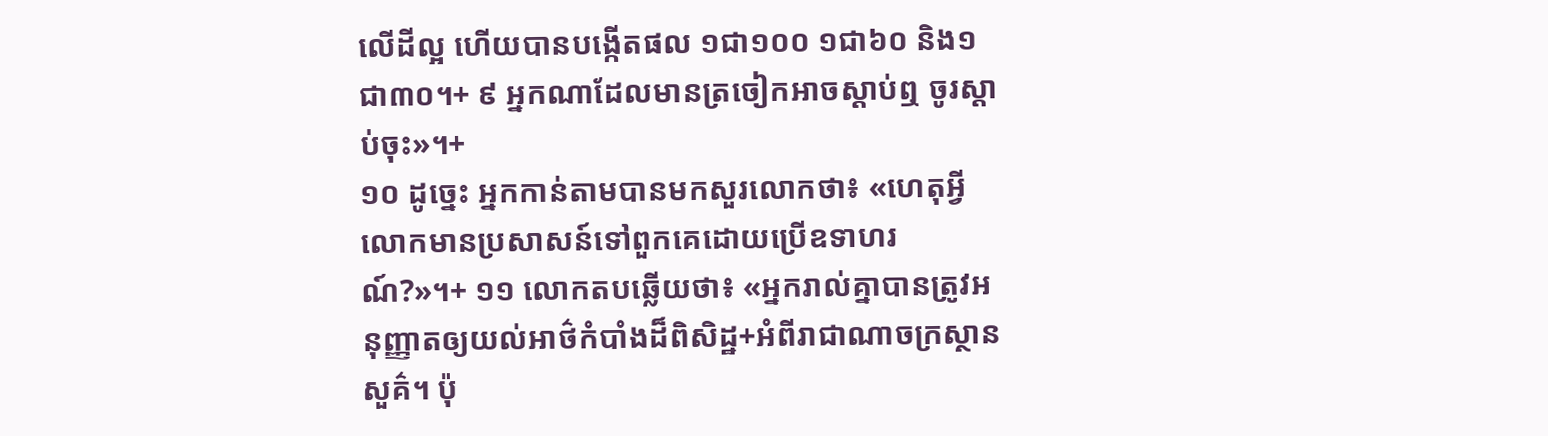លើដីល្អ ហើយបានបង្កើតផល ១ជា១០០ ១ជា៦០ និង១ជា៣០។+ ៩ អ្នកណាដែលមានត្រចៀកអាចស្ដាប់ឮ ចូរស្ដាប់ចុះ»។+
១០ ដូច្នេះ អ្នកកាន់តាមបានមកសួរលោកថា៖ «ហេតុអ្វីលោកមានប្រសាសន៍ទៅពួកគេដោយប្រើឧទាហរណ៍?»។+ ១១ លោកតបឆ្លើយថា៖ «អ្នករាល់គ្នាបានត្រូវអនុញ្ញាតឲ្យយល់អាថ៌កំបាំងដ៏ពិសិដ្ឋ+អំពីរាជាណាចក្រស្ថានសួគ៌។ ប៉ុ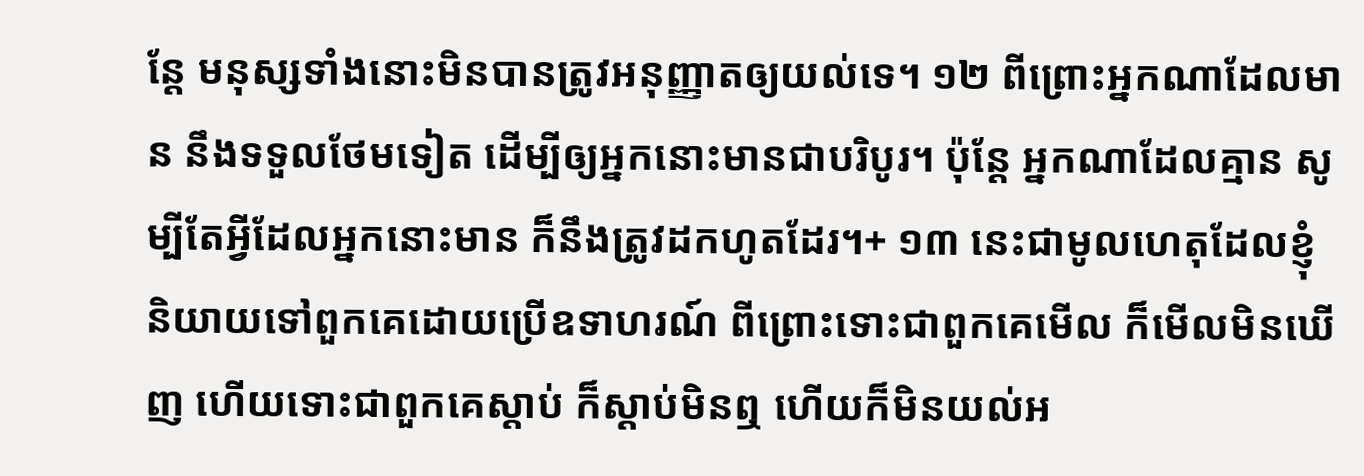ន្តែ មនុស្សទាំងនោះមិនបានត្រូវអនុញ្ញាតឲ្យយល់ទេ។ ១២ ពីព្រោះអ្នកណាដែលមាន នឹងទទួលថែមទៀត ដើម្បីឲ្យអ្នកនោះមានជាបរិបូរ។ ប៉ុន្តែ អ្នកណាដែលគ្មាន សូម្បីតែអ្វីដែលអ្នកនោះមាន ក៏នឹងត្រូវដកហូតដែរ។+ ១៣ នេះជាមូលហេតុដែលខ្ញុំនិយាយទៅពួកគេដោយប្រើឧទាហរណ៍ ពីព្រោះទោះជាពួកគេមើល ក៏មើលមិនឃើញ ហើយទោះជាពួកគេស្ដាប់ ក៏ស្ដាប់មិនឮ ហើយក៏មិនយល់អ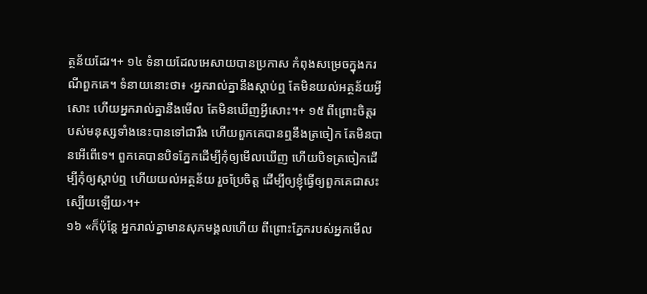ត្ថន័យដែរ។+ ១៤ ទំនាយដែលអេសាយបានប្រកាស កំពុងសម្រេចក្នុងករណីពួកគេ។ ទំនាយនោះថា៖ ‹អ្នករាល់គ្នានឹងស្ដាប់ឮ តែមិនយល់អត្ថន័យអ្វីសោះ ហើយអ្នករាល់គ្នានឹងមើល តែមិនឃើញអ្វីសោះ។+ ១៥ ពីព្រោះចិត្តរបស់មនុស្សទាំងនេះបានទៅជារឹង ហើយពួកគេបានឮនឹងត្រចៀក តែមិនបានអើពើទេ។ ពួកគេបានបិទភ្នែកដើម្បីកុំឲ្យមើលឃើញ ហើយបិទត្រចៀកដើម្បីកុំឲ្យស្ដាប់ឮ ហើយយល់អត្ថន័យ រួចប្រែចិត្ត ដើម្បីឲ្យខ្ញុំធ្វើឲ្យពួកគេជាសះស្បើយឡើយ›។+
១៦ «ក៏ប៉ុន្តែ អ្នករាល់គ្នាមានសុភមង្គលហើយ ពីព្រោះភ្នែករបស់អ្នកមើល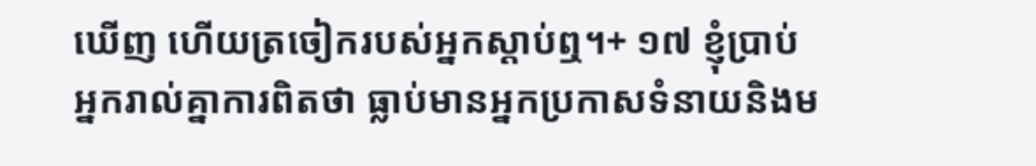ឃើញ ហើយត្រចៀករបស់អ្នកស្ដាប់ឮ។+ ១៧ ខ្ញុំប្រាប់អ្នករាល់គ្នាការពិតថា ធ្លាប់មានអ្នកប្រកាសទំនាយនិងម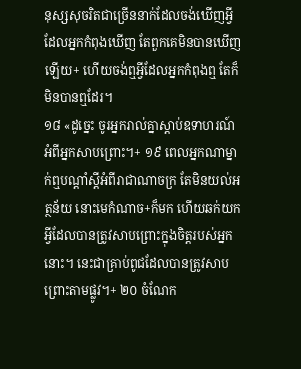នុស្សសុចរិតជាច្រើននាក់ដែលចង់ឃើញអ្វីដែលអ្នកកំពុងឃើញ តែពួកគេមិនបានឃើញឡើយ+ ហើយចង់ឮអ្វីដែលអ្នកកំពុងឮ តែក៏មិនបានឮដែរ។
១៨ «ដូច្នេះ ចូរអ្នករាល់គ្នាស្ដាប់ឧទាហរណ៍អំពីអ្នកសាបព្រោះ។+ ១៩ ពេលអ្នកណាម្នាក់ឮបណ្ដាំស្ដីអំពីរាជាណាចក្រ តែមិនយល់អត្ថន័យ នោះមេកំណាច+ក៏មក ហើយឆក់យកអ្វីដែលបានត្រូវសាបព្រោះក្នុងចិត្តរបស់អ្នកនោះ។ នេះជាគ្រាប់ពូជដែលបានត្រូវសាបព្រោះតាមផ្លូវ។+ ២០ ចំណែក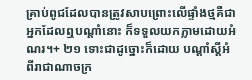គ្រាប់ពូជដែលបានត្រូវសាបព្រោះលើផ្ទាំងថ្មគឺជាអ្នកដែលឮបណ្ដាំនោះ ក៏ទទួលយកភ្លាមដោយអំណរ។+ ២១ ទោះជាដូច្នោះក៏ដោយ បណ្ដាំស្ដីអំពីរាជាណាចក្រ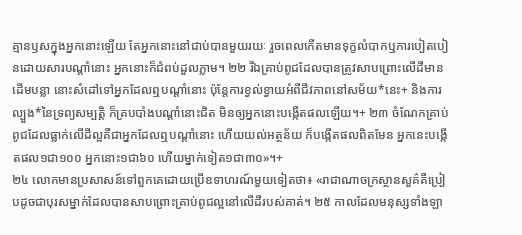គ្មានឫសក្នុងអ្នកនោះឡើយ តែអ្នកនោះនៅជាប់បានមួយរយៈ រួចពេលកើតមានទុក្ខលំបាកឬការបៀតបៀនដោយសារបណ្ដាំនោះ អ្នកនោះក៏ជំពប់ដួលភ្លាម។ ២២ រីឯគ្រាប់ពូជដែលបានត្រូវសាបព្រោះលើដីមានដើមបន្លា នោះសំដៅទៅអ្នកដែលឮបណ្ដាំនោះ ប៉ុន្តែការខ្វល់ខ្វាយអំពីជីវភាពនៅសម័យ*នេះ+ និងការល្បួង*នៃទ្រព្យសម្បត្តិ ក៏គ្របបាំងបណ្ដាំនោះជិត មិនឲ្យអ្នកនោះបង្កើតផលឡើយ។+ ២៣ ចំណែកគ្រាប់ពូជដែលធ្លាក់លើដីល្អគឺជាអ្នកដែលឮបណ្ដាំនោះ ហើយយល់អត្ថន័យ ក៏បង្កើតផលពិតមែន អ្នកនេះបង្កើតផល១ជា១០០ អ្នកនោះ១ជា៦០ ហើយម្នាក់ទៀត១ជា៣០»។+
២៤ លោកមានប្រសាសន៍ទៅពួកគេដោយប្រើឧទាហរណ៍មួយទៀតថា៖ «រាជាណាចក្រស្ថានសួគ៌គឺប្រៀបដូចជាបុរសម្នាក់ដែលបានសាបព្រោះគ្រាប់ពូជល្អនៅលើដីរបស់គាត់។ ២៥ កាលដែលមនុស្សទាំងឡា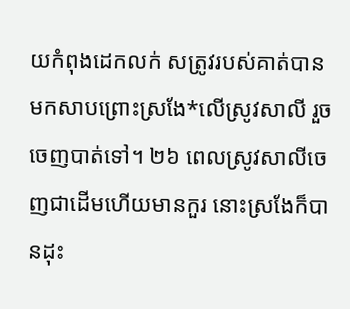យកំពុងដេកលក់ សត្រូវរបស់គាត់បានមកសាបព្រោះស្រងែ*លើស្រូវសាលី រួចចេញបាត់ទៅ។ ២៦ ពេលស្រូវសាលីចេញជាដើមហើយមានកួរ នោះស្រងែក៏បានដុះ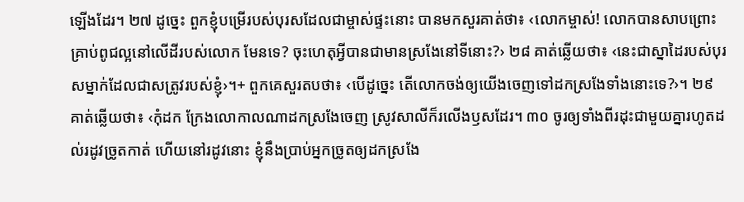ឡើងដែរ។ ២៧ ដូច្នេះ ពួកខ្ញុំបម្រើរបស់បុរសដែលជាម្ចាស់ផ្ទះនោះ បានមកសួរគាត់ថា៖ ‹លោកម្ចាស់! លោកបានសាបព្រោះគ្រាប់ពូជល្អនៅលើដីរបស់លោក មែនទេ? ចុះហេតុអ្វីបានជាមានស្រងែនៅទីនោះ?› ២៨ គាត់ឆ្លើយថា៖ ‹នេះជាស្នាដៃរបស់បុរសម្នាក់ដែលជាសត្រូវរបស់ខ្ញុំ›។+ ពួកគេសួរតបថា៖ ‹បើដូច្នេះ តើលោកចង់ឲ្យយើងចេញទៅដកស្រងែទាំងនោះទេ?›។ ២៩ គាត់ឆ្លើយថា៖ ‹កុំដក ក្រែងលោកាលណាដកស្រងែចេញ ស្រូវសាលីក៏រលើងឫសដែរ។ ៣០ ចូរឲ្យទាំងពីរដុះជាមួយគ្នារហូតដល់រដូវច្រូតកាត់ ហើយនៅរដូវនោះ ខ្ញុំនឹងប្រាប់អ្នកច្រូតឲ្យដកស្រងែ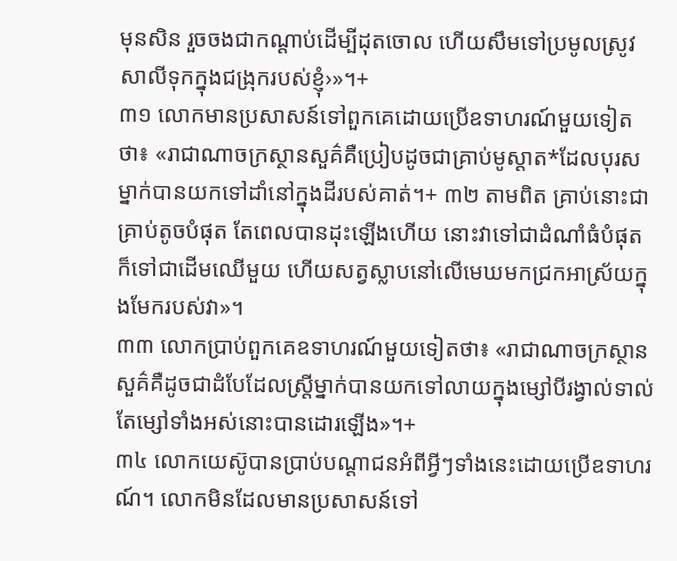មុនសិន រួចចងជាកណ្ដាប់ដើម្បីដុតចោល ហើយសឹមទៅប្រមូលស្រូវសាលីទុកក្នុងជង្រុករបស់ខ្ញុំ›»។+
៣១ លោកមានប្រសាសន៍ទៅពួកគេដោយប្រើឧទាហរណ៍មួយទៀតថា៖ «រាជាណាចក្រស្ថានសួគ៌គឺប្រៀបដូចជាគ្រាប់មូស្ដាត*ដែលបុរសម្នាក់បានយកទៅដាំនៅក្នុងដីរបស់គាត់។+ ៣២ តាមពិត គ្រាប់នោះជាគ្រាប់តូចបំផុត តែពេលបានដុះឡើងហើយ នោះវាទៅជាដំណាំធំបំផុត ក៏ទៅជាដើមឈើមួយ ហើយសត្វស្លាបនៅលើមេឃមកជ្រកអាស្រ័យក្នុងមែករបស់វា»។
៣៣ លោកប្រាប់ពួកគេឧទាហរណ៍មួយទៀតថា៖ «រាជាណាចក្រស្ថានសួគ៌គឺដូចជាដំបែដែលស្ត្រីម្នាក់បានយកទៅលាយក្នុងម្សៅបីរង្វាល់ទាល់តែម្សៅទាំងអស់នោះបានដោរឡើង»។+
៣៤ លោកយេស៊ូបានប្រាប់បណ្ដាជនអំពីអ្វីៗទាំងនេះដោយប្រើឧទាហរណ៍។ លោកមិនដែលមានប្រសាសន៍ទៅ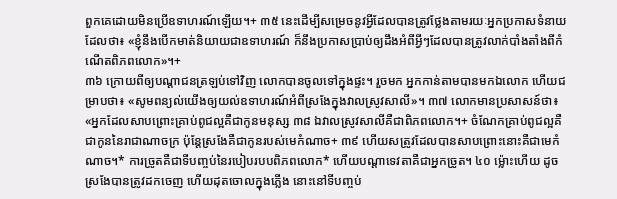ពួកគេដោយមិនប្រើឧទាហរណ៍ឡើយ។+ ៣៥ នេះដើម្បីសម្រេចនូវអ្វីដែលបានត្រូវថ្លែងតាមរយៈអ្នកប្រកាសទំនាយ ដែលថា៖ «ខ្ញុំនឹងបើកមាត់និយាយជាឧទាហរណ៍ ក៏នឹងប្រកាសប្រាប់ឲ្យដឹងអំពីអ្វីៗដែលបានត្រូវលាក់បាំងតាំងពីកំណើតពិភពលោក»។+
៣៦ ក្រោយពីឲ្យបណ្ដាជនត្រឡប់ទៅវិញ លោកបានចូលទៅក្នុងផ្ទះ។ រួចមក អ្នកកាន់តាមបានមកឯលោក ហើយជម្រាបថា៖ «សូមពន្យល់យើងឲ្យយល់ឧទាហរណ៍អំពីស្រងែក្នុងវាលស្រូវសាលី»។ ៣៧ លោកមានប្រសាសន៍ថា៖ «អ្នកដែលសាបព្រោះគ្រាប់ពូជល្អគឺជាកូនមនុស្ស ៣៨ ឯវាលស្រូវសាលីគឺជាពិភពលោក។+ ចំណែកគ្រាប់ពូជល្អគឺជាកូននៃរាជាណាចក្រ ប៉ុន្តែស្រងែគឺជាកូនរបស់មេកំណាច+ ៣៩ ហើយសត្រូវដែលបានសាបព្រោះនោះគឺជាមេកំណាច។* ការច្រូតគឺជាទីបញ្ចប់នៃរបៀបរបបពិភពលោក* ហើយបណ្ដាទេវតាគឺជាអ្នកច្រូត។ ៤០ ម្ល៉ោះហើយ ដូចស្រងែបានត្រូវដកចេញ ហើយដុតចោលក្នុងភ្លើង នោះនៅទីបញ្ចប់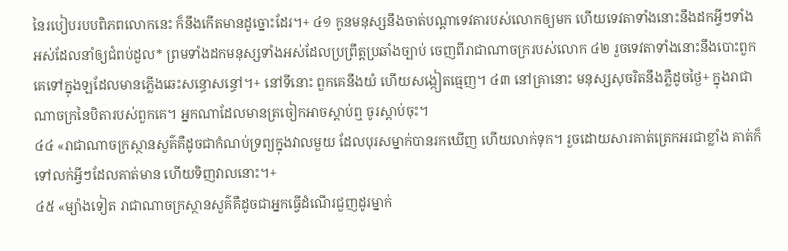នៃរបៀបរបបពិភពលោកនេះ ក៏នឹងកើតមានដូច្នោះដែរ។+ ៤១ កូនមនុស្សនឹងចាត់បណ្ដាទេវតារបស់លោកឲ្យមក ហើយទេវតាទាំងនោះនឹងដកអ្វីៗទាំងអស់ដែលនាំឲ្យជំពប់ដួល* ព្រមទាំងដកមនុស្សទាំងអស់ដែលប្រព្រឹត្តប្រឆាំងច្បាប់ ចេញពីរាជាណាចក្ររបស់លោក ៤២ រួចទេវតាទាំងនោះនឹងបោះពួកគេទៅក្នុងឡដែលមានភ្លើងឆេះសន្ធោសន្ធៅ។+ នៅទីនោះ ពួកគេនឹងយំ ហើយសង្កៀតធ្មេញ។ ៤៣ នៅគ្រានោះ មនុស្សសុចរិតនឹងភ្លឺដូចថ្ងៃ+ ក្នុងរាជាណាចក្រនៃបិតារបស់ពួកគេ។ អ្នកណាដែលមានត្រចៀកអាចស្ដាប់ឮ ចូរស្ដាប់ចុះ។
៤៤ «រាជាណាចក្រស្ថានសួគ៌គឺដូចជាកំណប់ទ្រព្យក្នុងវាលមួយ ដែលបុរសម្នាក់បានរកឃើញ ហើយលាក់ទុក។ រួចដោយសារគាត់ត្រេកអរជាខ្លាំង គាត់ក៏ទៅលក់អ្វីៗដែលគាត់មាន ហើយទិញវាលនោះ។+
៤៥ «ម្យ៉ាងទៀត រាជាណាចក្រស្ថានសួគ៌គឺដូចជាអ្នកធ្វើដំណើរជួញដូរម្នាក់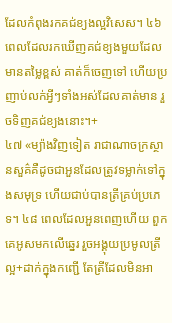ដែលកំពុងរកគជ់ខ្យងល្អវិសេស។ ៤៦ ពេលដែលរកឃើញគជ់ខ្យងមួយដែលមានតម្លៃខ្ពស់ គាត់ក៏ចេញទៅ ហើយប្រញាប់លក់អ្វីៗទាំងអស់ដែលគាត់មាន រួចទិញគជ់ខ្យងនោះ។+
៤៧ «ម្យ៉ាងវិញទៀត រាជាណាចក្រស្ថានសួគ៌គឺដូចជាអួនដែលត្រូវទម្លាក់ទៅក្នុងសមុទ្រ ហើយជាប់បានត្រីគ្រប់ប្រភេទ។ ៤៨ ពេលដែលអួនពេញហើយ ពួកគេអូសមកលើឆ្នេរ រួចអង្គុយប្រមូលត្រីល្អ+ដាក់ក្នុងកញ្ជើ តែត្រីដែលមិនអា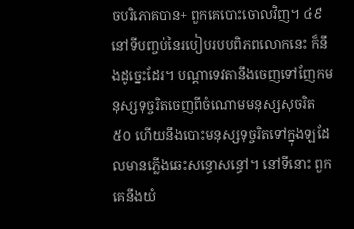ចបរិភោគបាន+ ពួកគេបោះចោលវិញ។ ៤៩ នៅទីបញ្ចប់នៃរបៀបរបបពិភពលោកនេះ ក៏នឹងដូច្នេះដែរ។ បណ្ដាទេវតានឹងចេញទៅញែកមនុស្សទុច្ចរិតចេញពីចំណោមមនុស្សសុចរិត ៥០ ហើយនឹងបោះមនុស្សទុច្ចរិតទៅក្នុងឡដែលមានភ្លើងឆេះសន្ធោសន្ធៅ។ នៅទីនោះ ពួកគេនឹងយំ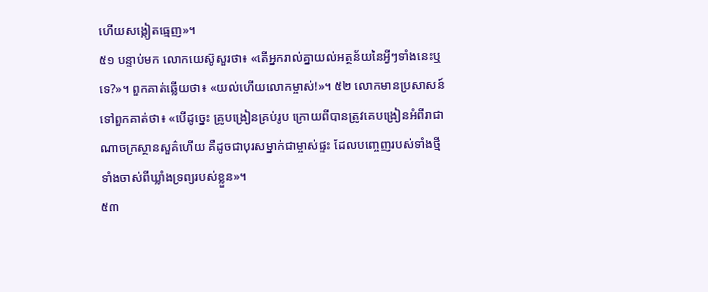ហើយសង្កៀតធ្មេញ»។
៥១ បន្ទាប់មក លោកយេស៊ូសួរថា៖ «តើអ្នករាល់គ្នាយល់អត្ថន័យនៃអ្វីៗទាំងនេះឬទេ?»។ ពួកគាត់ឆ្លើយថា៖ «យល់ហើយលោកម្ចាស់!»។ ៥២ លោកមានប្រសាសន៍ទៅពួកគាត់ថា៖ «បើដូច្នេះ គ្រូបង្រៀនគ្រប់រូប ក្រោយពីបានត្រូវគេបង្រៀនអំពីរាជាណាចក្រស្ថានសួគ៌ហើយ គឺដូចជាបុរសម្នាក់ជាម្ចាស់ផ្ទះ ដែលបញ្ចេញរបស់ទាំងថ្មីទាំងចាស់ពីឃ្លាំងទ្រព្យរបស់ខ្លួន»។
៥៣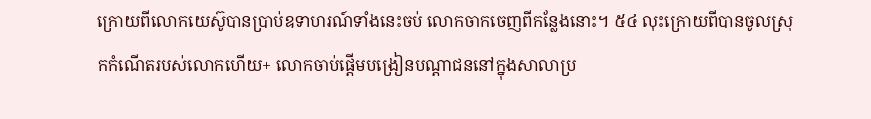ក្រោយពីលោកយេស៊ូបានប្រាប់ឧទាហរណ៍ទាំងនេះចប់ លោកចាកចេញពីកន្លែងនោះ។ ៥៤ លុះក្រោយពីបានចូលស្រុកកំណើតរបស់លោកហើយ+ លោកចាប់ផ្ដើមបង្រៀនបណ្ដាជននៅក្នុងសាលាប្រ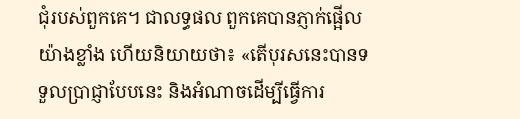ជុំរបស់ពួកគេ។ ជាលទ្ធផល ពួកគេបានភ្ញាក់ផ្អើលយ៉ាងខ្លាំង ហើយនិយាយថា៖ «តើបុរសនេះបានទទួលប្រាជ្ញាបែបនេះ និងអំណាចដើម្បីធ្វើការ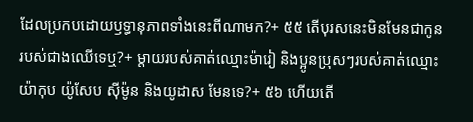ដែលប្រកបដោយឫទ្ធានុភាពទាំងនេះពីណាមក?+ ៥៥ តើបុរសនេះមិនមែនជាកូនរបស់ជាងឈើទេឬ?+ ម្ដាយរបស់គាត់ឈ្មោះម៉ារៀ និងប្អូនប្រុសៗរបស់គាត់ឈ្មោះយ៉ាកុប យ៉ូសែប ស៊ីម៉ូន និងយូដាស មែនទេ?+ ៥៦ ហើយតើ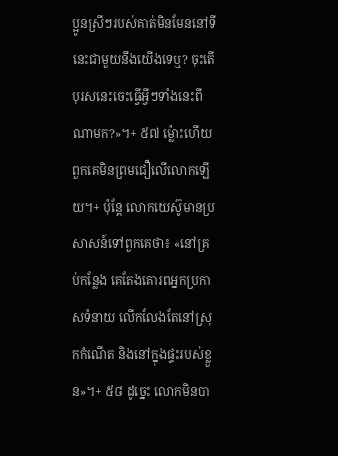ប្អូនស្រីៗរបស់គាត់មិនមែននៅទីនេះជាមួយនឹងយើងទេឬ? ចុះតើបុរសនេះចេះធ្វើអ្វីៗទាំងនេះពីណាមក?»។+ ៥៧ ម្ល៉ោះហើយ ពួកគេមិនព្រមជឿលើលោកឡើយ។+ ប៉ុន្តែ លោកយេស៊ូមានប្រសាសន៍ទៅពួកគេថា៖ «នៅគ្រប់កន្លែង គេតែងគោរពអ្នកប្រកាសទំនាយ លើកលែងតែនៅស្រុកកំណើត និងនៅក្នុងផ្ទះរបស់ខ្លួន»។+ ៥៨ ដូច្នេះ លោកមិនបា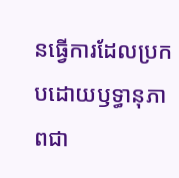នធ្វើការដែលប្រកបដោយឫទ្ធានុភាពជា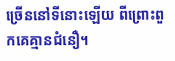ច្រើននៅទីនោះឡើយ ពីព្រោះពួកគេគ្មានជំនឿ។